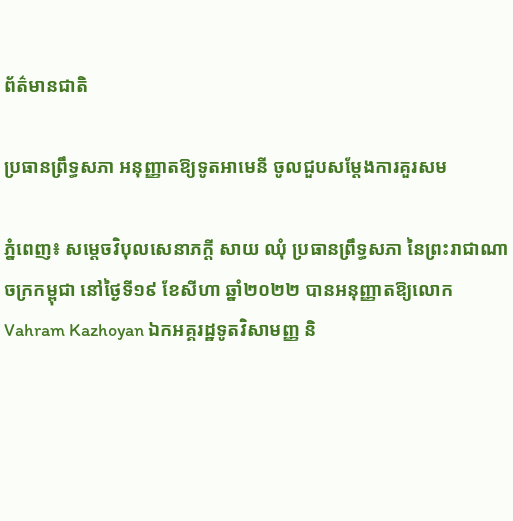ព័ត៌មានជាតិ

ប្រធានព្រឹទ្ធសភា អនុញ្ញាតឱ្យទូតអាមេនី ចូលជួបសម្តែងការគួរសម

ភ្នំពេញ៖ សម្តេចវិបុលសេនាភក្តី សាយ ឈុំ ប្រធានព្រឹទ្ធសភា នៃព្រះរាជាណាចក្រកម្ពុជា នៅថ្ងៃទី១៩ ខែសីហា ឆ្នាំ២០២២ បានអនុញ្ញាតឱ្យលោក Vahram Kazhoyan ឯកអគ្គរដ្ឋទូតវិសាមញ្ញ និ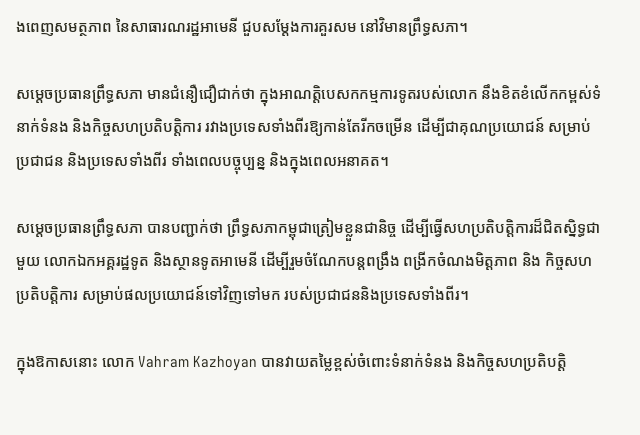ងពេញសមត្ថភាព នៃសាធារណរដ្ឋអាមេនី ជួបសម្តែងការគួរសម នៅវិមានព្រឹទ្ធសភា។

សម្តេចប្រធានព្រឹទ្ធសភា មានជំនឿជឿជាក់ថា ក្នុងអាណត្តិបេសកកម្មការទូតរបស់លោក នឹងខិតខំលើកកម្ពស់ទំនាក់ទំនង និងកិច្ចសហប្រតិបត្តិការ រវាងប្រទេសទាំងពីរឱ្យកាន់តែរីកចម្រើន ដើម្បីជាគុណប្រយោជន៍ សម្រាប់ប្រជាជន និងប្រទេសទាំងពីរ ទាំងពេលបច្ចុប្បន្ន និងក្នុងពេលអនាគត។

សម្តេចប្រធានព្រឹទ្ធសភា បានបញ្ជាក់ថា ព្រឹទ្ធសភាកម្ពុជាត្រៀមខ្លួនជានិច្ច ដើម្បីធ្វើសហប្រតិបត្តិការដ៏ជិតស្និទ្ធជាមួយ លោកឯកអគ្គរដ្ឋទូត និងស្ថានទូតអាមេនី ដើម្បីរួមចំណែកបន្តពង្រឹង ពង្រីកចំណងមិត្តភាព និង កិច្ចសហប្រតិបត្តិការ សម្រាប់ផលប្រយោជន៍ទៅវិញទៅមក របស់ប្រជាជននិងប្រទេសទាំងពីរ។

ក្នុងឱកាសនោះ លោក Vahram Kazhoyan បានវាយតម្លៃខ្ពស់ចំពោះទំនាក់ទំនង និងកិច្ចសហប្រតិបត្តិ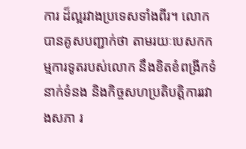ការ ដ៏ល្អរវាងប្រទេសទាំងពីរ។ លោកបានគូសបញ្ជាក់ថា តាមរយៈបេសកកម្មការទូតរបស់លោក នឹងខិតខំពង្រីកទំនាក់ទំនង និងកិច្ចសហប្រតិបត្តិការរវាងសភា រ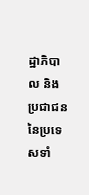ដ្ឋាភិបាល និងប្រជាជននៃប្រទេសទាំ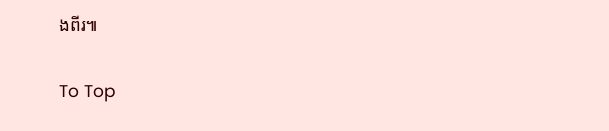ងពីរ៕

To Top